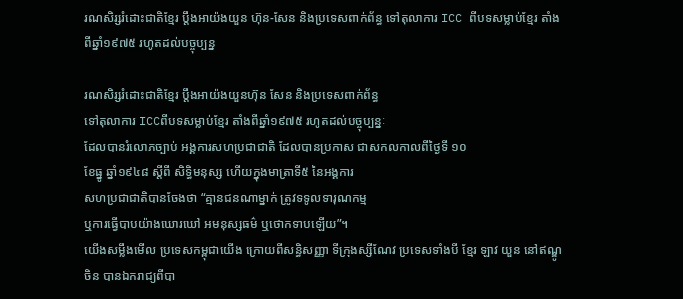រណសិរ្សរំដោះជាតិខ្មែរ ប្តឹងអាយ៉ងយួន ហ៊ុន-សែន និងប្រទេសពាក់ព័ន្ធ ទៅតុលាការ ICC ពីបទសម្លាប់ខ្មែរ តាំងពីឆ្នាំ១៩៧៥ រហូតដល់បច្ចុប្បន្ន

រណសិរ្សរំដោះជាតិខ្មែរ ប្តឹងអាយ៉ងយួនហ៊ុន សែន និងប្រទេសពាក់ព័ន្ធ
ទៅតុលាការ ICCពីបទសម្លាប់ខ្មែរ តាំងពីឆ្នាំ១៩៧៥ រហូតដល់បច្ចុប្បន្នៈ
ដែលបានរំលោភច្បាប់ អង្គការសហប្រជាជាតិ ដែលបានប្រកាស ជាសកលកាលពីថ្ងៃទី ១០
ខែធ្នូ ឆ្នាំ១៩៤៨ ស្តីពី សិទ្ធិមនុស្ស ហើយក្នុងមាត្រាទី៥ នៃអង្គការ
សហប្រជាជាតិបានចែងថា “គ្មានជនណាម្នាក់ ត្រូវទទូលទារុណកម្ម
ឬការធ្វើបាបយ៉ាងឃោរឃៅ អមនុស្សធម៌ ឬថោកទាបឡើយ”។
យើងសម្លឹងមើល ប្រទេសកម្ពុជាយើង ក្រោយពីសន្ធិសញ្ញា ទីក្រុងស្សីណែវ ប្រទេសទាំងបី ខ្មែរ ឡាវ យួន នៅឥណ្ឌូចិន បានឯករាជ្យពីបា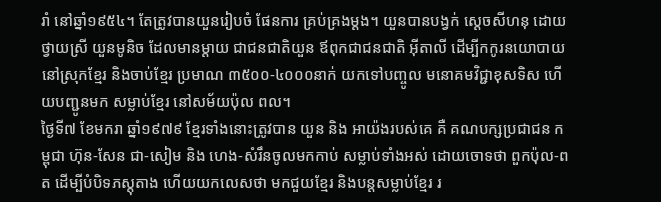រាំ នៅឆ្នាំ១៩៥៤។ តែត្រូវបានយួនរៀបចំ ផែនការ គ្រប់គ្រងម្តង។ យួនបានបង្វក់ ស្តេចសីហនុ ដោយថ្វាយស្រី យួនមូនិច ដែលមានម្តាយ ជាជនជាតិយួន ឪពុកជាជនជាតិ អ៊ីតាលី ដើម្បីកកូរនយោបាយ នៅស្រុកខ្មែរ និងចាប់ខ្មែរ ប្រមាណ ៣៥០០-៤០០០នាក់ យកទៅបញ្ចូល មនោគមវិជ្ជាខុសទិស ហើយបញ្ជូនមក សម្លាប់ខ្មែរ នៅសម័យប៉ុល ពល។
ថ្ងៃទី៧ ខែមករា ឆ្នាំ១៩៧៩ ខ្មែរទាំងនោះត្រូវបាន យួន និង អាយ៉ងរបស់គេ គឺ គណបក្សប្រជាជន កម្ពុជា ហ៊ុន-សែន ជា-សៀម និង ហេង-សំរឹនចូលមកកាប់ សម្លាប់ទាំងអស់ ដោយចោទថា ពួកប៉ុល-ពត ដើម្បីបំបិទភស្តុតាង ហើយយកលេសថា មកជួយខ្មែរ និងបន្តសម្លាប់ខ្មែរ រ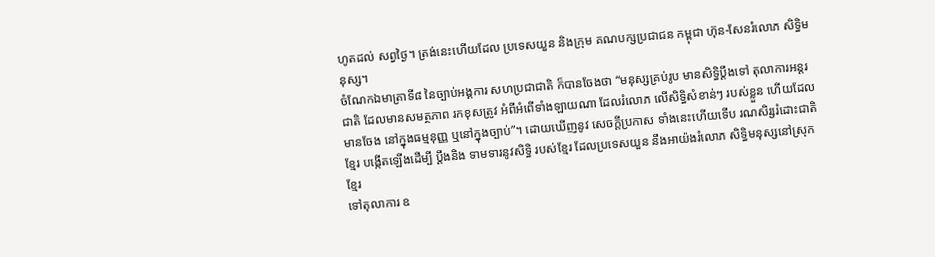ហូតដល់ សព្វថ្ងៃ។ ត្រង់នេះហើយដែល ប្រទេសយួន និងក្រុម គណបក្សប្រជាជន កម្ពុជា ហ៊ុន-សែនរំលោភ សិទ្ធិមនុស្ស។
ចំណែកឯមាត្រាទី៨ នៃច្បាប់អង្គការ សហប្រជាជាតិ ក៏បានចែងថា “មនុស្សគ្រប់រូប មានសិទ្ធិប្តឹងទៅ តុលាការអន្តរជាតិ ដែលមានសមត្ថភាព រកខុសត្រូវ អំពីអំពើទាំងឡាយណា ដែលរំលោភ លើសិទ្ធិសំខាន់ៗ របស់ខ្លួន ហើយដែលមានចែង នៅក្នុងធម្មនុញ្ញ ឬនៅក្នុងច្បាប់”។ ដោយឃើញនូវ សេចក្តីប្រកាស ទាំងនេះហើយទើប រណសិរ្សរំដោះជាតិខ្មែរ បង្កើតឡើងដើម្បី ប្តឹងនិង ទាមទារនូវសិទ្ធិ របស់ខ្មែរ ដែលប្រទេសយួន នឹងអាយ៉ងរំលោភ សិទ្ធិមនុស្សនៅស្រុកខ្មែរ
ទៅតុលាការ ឧ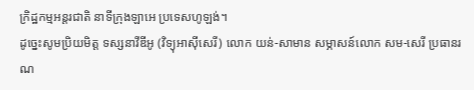ក្រិដ្ឋកម្មអន្តរជាតិ នាទីក្រុងឡាអេ ប្រទេសហូឡង់។
ដូច្នេះសូមប្រិយមិត្ត ទស្សនាវីឌីអូ (វិទ្យុអាស៊ីសេរី) លោក យន់-សាមាន សម្ភាសន៍លោក សម-សេរី ប្រធានរណ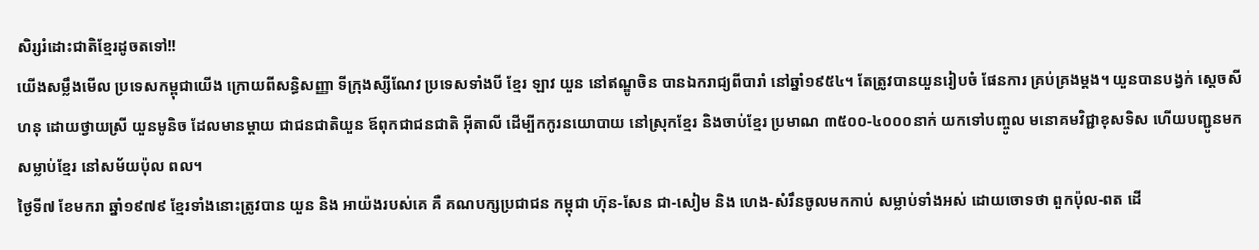សិរ្សរំដោះជាតិខ្មែរដូចតទៅ!!
យើងសម្លឹងមើល ប្រទេសកម្ពុជាយើង ក្រោយពីសន្ធិសញ្ញា ទីក្រុងស្សីណែវ ប្រទេសទាំងបី ខ្មែរ ឡាវ យួន នៅឥណ្ឌូចិន បានឯករាជ្យពីបារាំ នៅឆ្នាំ១៩៥៤។ តែត្រូវបានយួនរៀបចំ ផែនការ គ្រប់គ្រងម្តង។ យួនបានបង្វក់ ស្តេចសីហនុ ដោយថ្វាយស្រី យួនមូនិច ដែលមានម្តាយ ជាជនជាតិយួន ឪពុកជាជនជាតិ អ៊ីតាលី ដើម្បីកកូរនយោបាយ នៅស្រុកខ្មែរ និងចាប់ខ្មែរ ប្រមាណ ៣៥០០-៤០០០នាក់ យកទៅបញ្ចូល មនោគមវិជ្ជាខុសទិស ហើយបញ្ជូនមក សម្លាប់ខ្មែរ នៅសម័យប៉ុល ពល។
ថ្ងៃទី៧ ខែមករា ឆ្នាំ១៩៧៩ ខ្មែរទាំងនោះត្រូវបាន យួន និង អាយ៉ងរបស់គេ គឺ គណបក្សប្រជាជន កម្ពុជា ហ៊ុន-សែន ជា-សៀម និង ហេង-សំរឹនចូលមកកាប់ សម្លាប់ទាំងអស់ ដោយចោទថា ពួកប៉ុល-ពត ដើ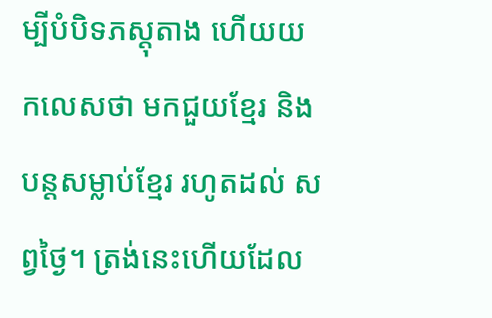ម្បីបំបិទភស្តុតាង ហើយយកលេសថា មកជួយខ្មែរ និងបន្តសម្លាប់ខ្មែរ រហូតដល់ សព្វថ្ងៃ។ ត្រង់នេះហើយដែល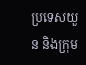ប្រទេសយួន និងក្រុម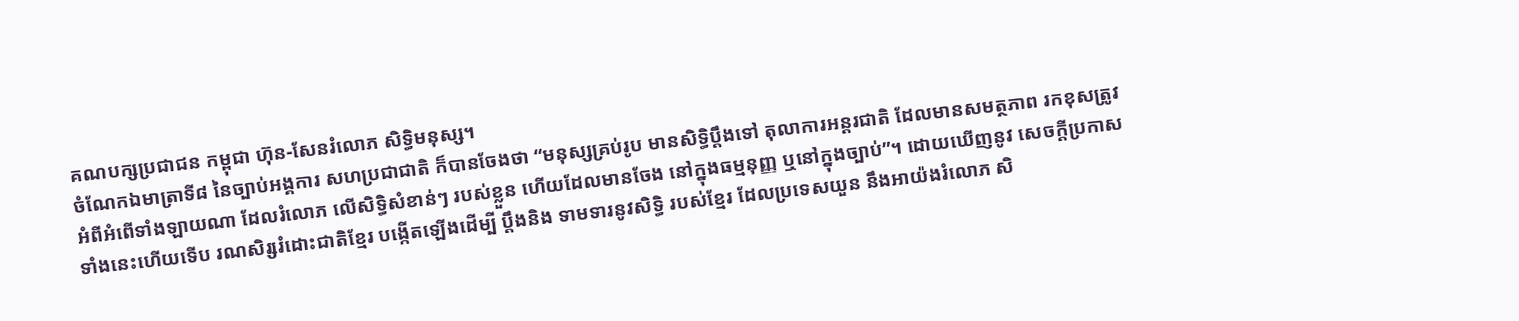គណបក្សប្រជាជន កម្ពុជា ហ៊ុន-សែនរំលោភ សិទ្ធិមនុស្ស។
ចំណែកឯមាត្រាទី៨ នៃច្បាប់អង្គការ សហប្រជាជាតិ ក៏បានចែងថា “មនុស្សគ្រប់រូប មានសិទ្ធិប្តឹងទៅ តុលាការអន្តរជាតិ ដែលមានសមត្ថភាព រកខុសត្រូវ អំពីអំពើទាំងឡាយណា ដែលរំលោភ លើសិទ្ធិសំខាន់ៗ របស់ខ្លួន ហើយដែលមានចែង នៅក្នុងធម្មនុញ្ញ ឬនៅក្នុងច្បាប់”។ ដោយឃើញនូវ សេចក្តីប្រកាស ទាំងនេះហើយទើប រណសិរ្សរំដោះជាតិខ្មែរ បង្កើតឡើងដើម្បី ប្តឹងនិង ទាមទារនូវសិទ្ធិ របស់ខ្មែរ ដែលប្រទេសយួន នឹងអាយ៉ងរំលោភ សិ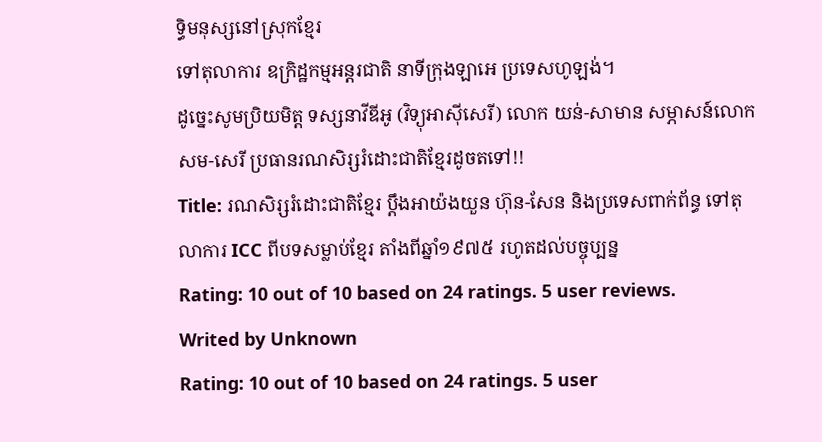ទ្ធិមនុស្សនៅស្រុកខ្មែរ
ទៅតុលាការ ឧក្រិដ្ឋកម្មអន្តរជាតិ នាទីក្រុងឡាអេ ប្រទេសហូឡង់។
ដូច្នេះសូមប្រិយមិត្ត ទស្សនាវីឌីអូ (វិទ្យុអាស៊ីសេរី) លោក យន់-សាមាន សម្ភាសន៍លោក សម-សេរី ប្រធានរណសិរ្សរំដោះជាតិខ្មែរដូចតទៅ!!
Title: រណសិរ្សរំដោះជាតិខ្មែរ ប្តឹងអាយ៉ងយួន ហ៊ុន-សែន និងប្រទេសពាក់ព័ន្ធ ទៅតុលាការ ICC ពីបទសម្លាប់ខ្មែរ តាំងពីឆ្នាំ១៩៧៥ រហូតដល់បច្ចុប្បន្ន
Rating: 10 out of 10 based on 24 ratings. 5 user reviews.
Writed by Unknown
Rating: 10 out of 10 based on 24 ratings. 5 user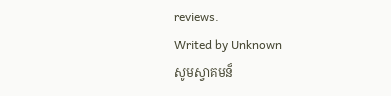reviews.
Writed by Unknown
សូមស្វាគមន៏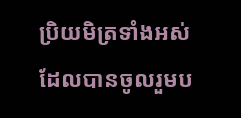ប្រិយមិត្រទាំងអស់ដែលបានចូលរួមប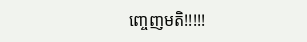ញ្ចេញមតិ!!!!!